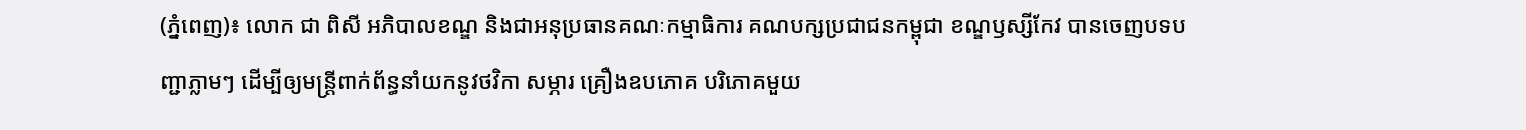(ភ្នំពេញ)៖ លោក ជា ពិសី អភិបាលខណ្ឌ និងជាអនុប្រធានគណៈកម្មាធិការ គណបក្សប្រជាជនកម្ពុជា ខណ្ឌឫស្សីកែវ បានចេញបទបញ្ជាភ្លាមៗ ដើម្បីឲ្យមន្ត្រីពាក់ព័ន្ធនាំយកនូវថវិកា សម្ភារ គ្រឿងឧបភោគ បរិភោគមួយ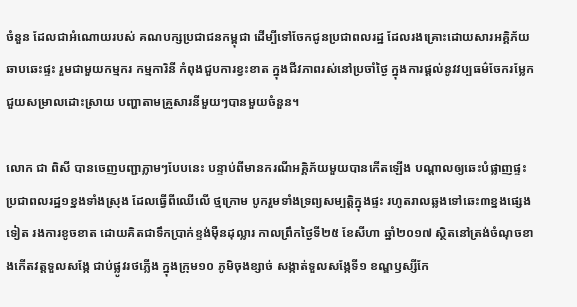ចំនួន ដែលជាអំណោយរបស់ គណបក្សប្រជាជនកម្ពុជា ដើម្បីទៅចែកជូនប្រជាពលរដ្ឋ ដែលរងគ្រោះដោយសារអគ្គិភ័យឆាបឆេះផ្ទះ រួមជាមួយកម្មករ កម្មការិនី កំពុងជួបការខ្វះខាត ក្នុងជីវភាពរស់នៅប្រចាំថ្ងៃ ក្នុងការផ្ដល់នូវវប្បធម៌ចែករម្លែក ជួយសម្រាលដោះស្រាយ បញ្ហាតាមគ្រួសារនីមួយៗបានមួយចំនួន។

លោក ជា ពិសី បានចេញបញ្ជាភ្លាមៗបែបនេះ បន្ទាប់ពីមានករណីអគ្គិភ័យមួយបានកើតឡើង បណ្ដាលឲ្យឆេះបំផ្លាញផ្ទះប្រជាពលរដ្ឋ១ខ្នងទាំងស្រុង ដែលធ្វើពីឈើលើ ថ្មក្រោម បូករួមទាំងទ្រព្យសម្បត្តិក្នុងផ្ទះ រហូតរាលឆ្លងទៅឆេះ៣ខ្នងផ្សេងទៀត រងការខូចខាត ដោយគិតជាទឹកប្រាក់ខ្ទង់ម៉ឺនដុល្លារ កាលព្រឹកថ្ងៃទី២៥ ខែសីហា ឆ្នាំ២០១៧ ស្ថិតនៅត្រង់ចំណុចខាងកើតវត្តទួលសង្កែ ជាប់ផ្លូវរថភ្លើង ក្នុងក្រុម១០ ភូមិចុងខ្សាច់ សង្កាត់ទួលសង្កែទី១ ខណ្ឌឫស្សីកែ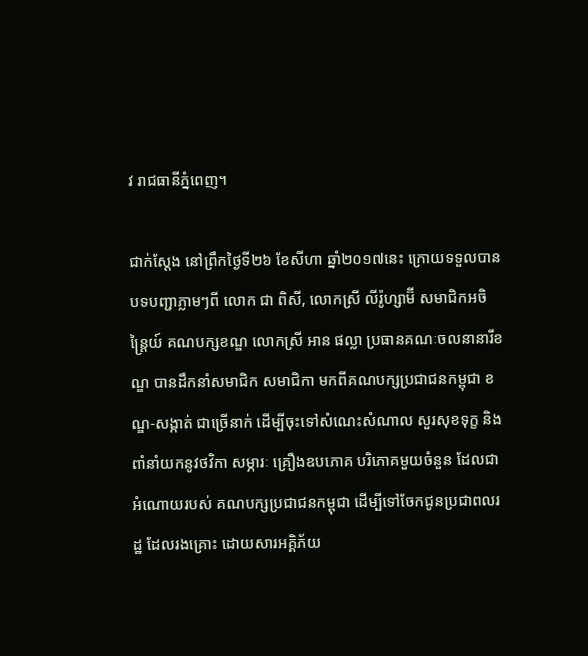វ រាជធានីភ្នំពេញ។

ជាក់ស្ដែង នៅព្រឹកថ្ងៃទី២៦ ខែសីហា ឆ្នាំ២០១៧នេះ ក្រោយទទួលបានបទបញ្ជាភ្លាមៗពី លោក ជា ពិសី, លោកស្រី លីរ៉ូហ្សាម៊ី សមាជិកអចិន្ត្រៃយ៍ គណបក្សខណ្ឌ លោកស្រី អាន ផល្លា ប្រធានគណៈចលនានារីខណ្ឌ បានដឹកនាំសមាជិក សមាជិកា មកពីគណបក្សប្រជាជនកម្ពុជា ខណ្ឌ-សង្កាត់ ជាច្រើនាក់ ដើម្បីចុះទៅសំណេះសំណាល សួរសុខទុក្ខ និងពាំនាំយកនូវថវិកា សម្ភារៈ គ្រឿងឧបភោគ បរិភោគមួយចំនួន ដែលជាអំណោយរបស់ គណបក្សប្រជាជនកម្ពុជា ដើម្បីទៅចែកជូនប្រជាពលរដ្ឋ ដែលរងគ្រោះ ដោយសារអគ្គិភ័យ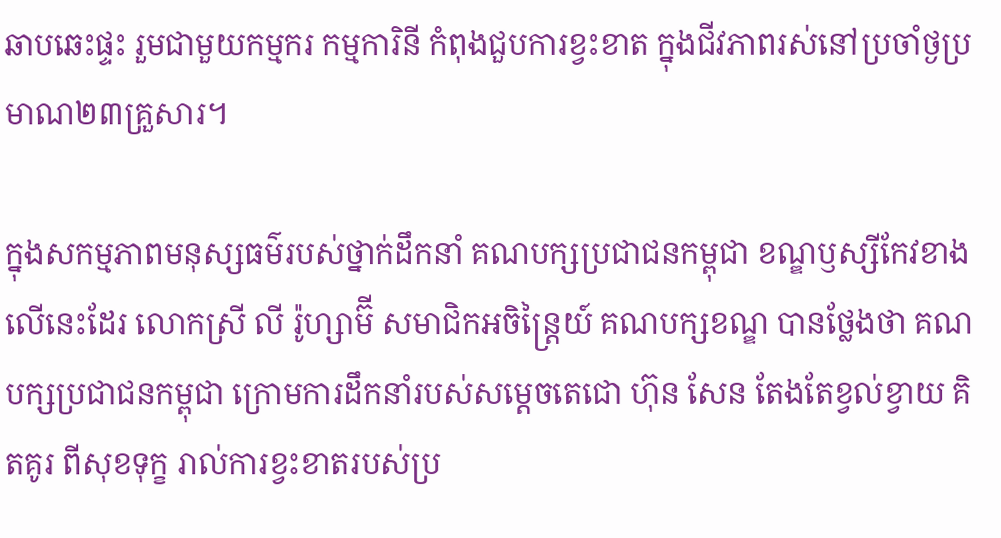ឆាបឆេះផ្ទះ រួមជាមួយកម្មករ កម្មការិនី កំពុងជួបការខ្វះខាត ក្នុងជីវភាពរស់នៅប្រចាំថ្ងប្រមាណ២៣គ្រួសារ។

ក្នុងសកម្មភាពមនុស្សធម៌របស់ថ្នាក់ដឹកនាំ គណបក្សប្រជាជនកម្ពុជា ខណ្ឌឫស្សីកែវខាងលើនេះដែរ លោកស្រី លី រ៉ូហ្សាម៊ី សមាជិកអចិន្ត្រៃយ៍ គណបក្សខណ្ឌ បានថ្លែងថា គណបក្សប្រជាជនកម្ពុជា ក្រោមការដឹកនាំរបស់សម្ដេចតេជោ ហ៊ុន សែន តែងតែខ្វល់ខ្វាយ គិតគូរ ពីសុខទុក្ខ រាល់ការខ្វះខាតរបស់ប្រ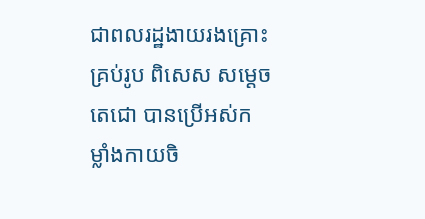ជាពលរដ្ឋងាយរងគ្រោះគ្រប់រូប ពិសេស សម្ដេចតេជោ បានប្រើអស់កម្លាំងកាយចិ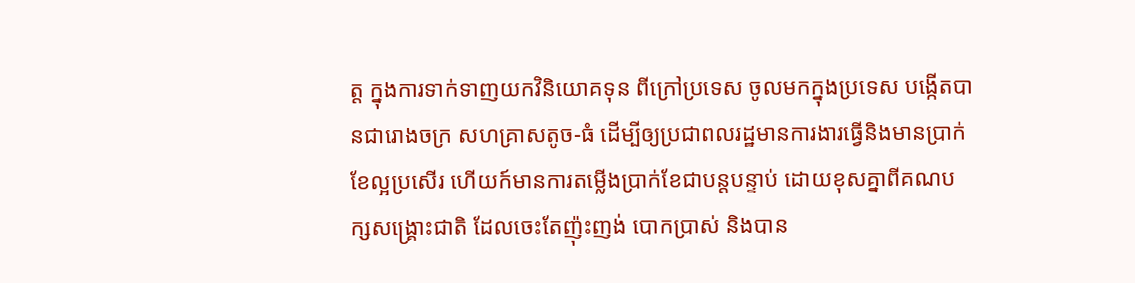ត្ត ក្នុងការទាក់ទាញយកវិនិយោគទុន ពីក្រៅប្រទេស ចូលមកក្នុងប្រទេស បង្កើតបានជារោងចក្រ សហគ្រាសតូច-ធំ ដើម្បីឲ្យប្រជាពលរដ្ឋមានការងារធ្វើនិងមានប្រាក់ខែល្អប្រសើរ ហើយក៍មានការតម្លើងប្រាក់ខែជាបន្តបន្ទាប់ ដោយខុសគ្នាពីគណបក្សសង្គ្រោះជាតិ ដែលចេះតែញ៉ុះញង់ បោកប្រាស់ និងបាន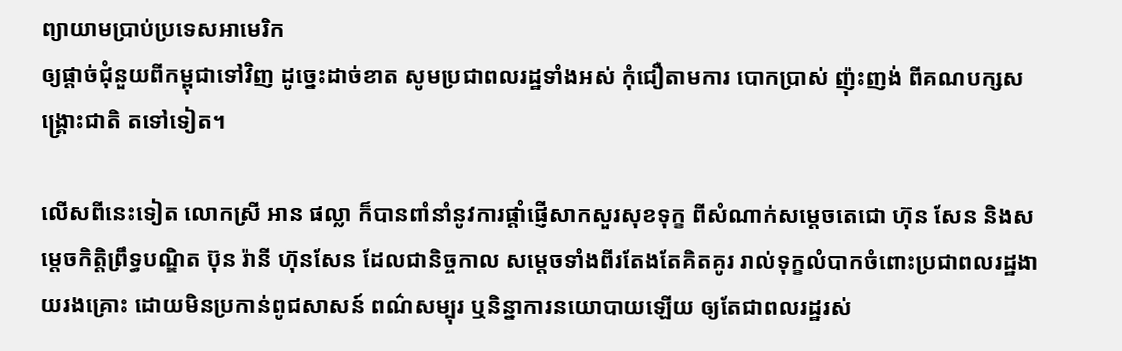ព្យាយាមប្រាប់ប្រទេសអាមេរិក
ឲ្យផ្ដាច់ជុំនួយពីកម្ពុជាទៅវិញ ដូច្នេះដាច់ខាត សូមប្រជាពលរដ្ឋទាំងអស់ កុំជឿតាមការ បោកប្រាស់ ញ៉ុះញង់ ពីគណបក្សសង្គ្រោះជាតិ តទៅទៀត។

លើសពីនេះទៀត លោកស្រី អាន ផល្លា ក៏បានពាំនាំនូវការផ្ដាំផ្ញើសាកសួរសុខទុក្ខ ពីសំណាក់សម្ដេចតេជោ ហ៊ុន សែន និងសម្ដេចកិត្តិព្រឹទ្ធបណ្ឌិត ប៊ុន រ៉ានី ហ៊ុនសែន ដែលជានិច្ចកាល សម្ដេចទាំងពីរតែងតែគិតគូរ រាល់ទុក្ខលំបាកចំពោះប្រជាពលរដ្ឋងាយរងគ្រោះ ដោយមិនប្រកាន់ពូជសាសន៍ ពណ៌សម្បុរ ឬនិន្នាការនយោបាយឡើយ ឲ្យតែជាពលរដ្ឋរស់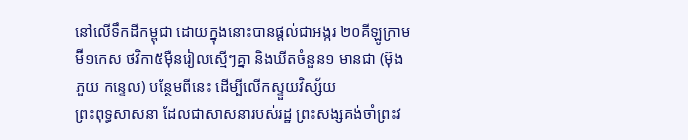នៅលើទឹកដីកម្ពុជា ដោយក្នុងនោះបានផ្ដល់ជាអង្ករ ២០គីឡូក្រាម ម៊ី១កេស ថវិកា៥ម៉ឺនរៀលស្មើៗគ្នា និងឃីតចំនួន១ មានជា (ម៊ុង ភួយ កន្ទេល) បន្ថែមពីនេះ ដើម្បីលើកស្ទួយវិស្ស័យ
ព្រះពុទ្ធសាសនា ដែលជាសាសនារបស់រដ្ឋ ព្រះសង្សគង់ចាំព្រះវ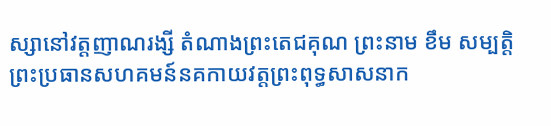ស្សានៅវត្តញាណរង្សី តំណាងព្រះតេជគុណ ព្រះនាម ខឹម សម្បត្តិ ព្រះប្រធានសហគមន៍នគកាយវត្តព្រះពុទ្ធសាសនាក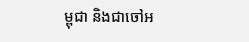ម្ពុជា និងជាចៅអ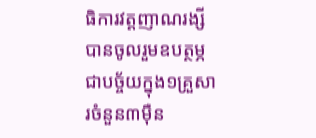ធិការវត្តញាណរង្សី បានចូលរួមឧបត្ថម្ភជាបច្ច័យក្នុង១គ្រួសារចំនួន៣ម៉ឺន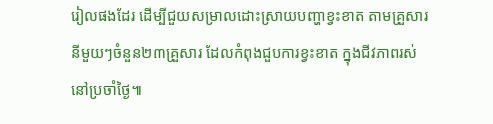រៀលផងដែរ ដើម្បីជួយសម្រាលដោះស្រាយបញ្ហាខ្វះខាត តាមគ្រួសារនីមួយៗចំនួន២៣គ្រួសារ ដែលកំពុងជួបការខ្វះខាត ក្នុងជីវភាពរស់នៅប្រចាំថ្ងៃ៕